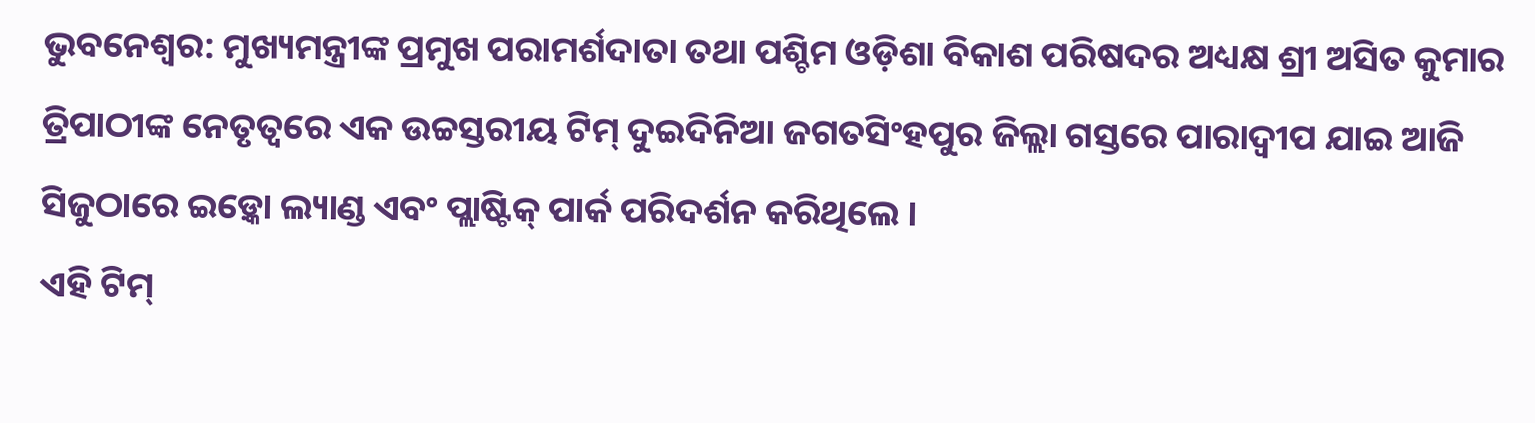ଭୁବନେଶ୍ୱର: ମୁଖ୍ୟମନ୍ତ୍ରୀଙ୍କ ପ୍ରମୁଖ ପରାମର୍ଶଦାତା ତଥା ପଶ୍ଚିମ ଓଡ଼ିଶା ବିକାଶ ପରିଷଦର ଅଧ୍ୟକ୍ଷ ଶ୍ରୀ ଅସିତ କୁମାର ତ୍ରିପାଠୀଙ୍କ ନେତୃତ୍ୱରେ ଏକ ଉଚ୍ଚସ୍ତରୀୟ ଟିମ୍ ଦୁଇଦିନିଆ ଜଗତସିଂହପୁର ଜିଲ୍ଲା ଗସ୍ତରେ ପାରାଦ୍ୱୀପ ଯାଇ ଆଜି ସିଜୁଠାରେ ଇଡ଼୍କୋ ଲ୍ୟାଣ୍ଡ ଏବଂ ପ୍ଲାଷ୍ଟିକ୍ ପାର୍କ ପରିଦର୍ଶନ କରିଥିଲେ ।
ଏହି ଟିମ୍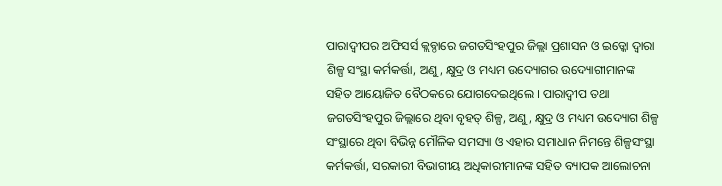ପାରାଦ୍ୱୀପର ଅଫିସର୍ସ କ୍ଲବ୍ଠାରେ ଜଗତସିଂହପୁର ଜିଲ୍ଲା ପ୍ରଶାସନ ଓ ଇଡ୍କୋ ଦ୍ୱାରା ଶିଳ୍ପ ସଂସ୍ଥା କର୍ମକର୍ତ୍ତା, ଅଣୁ, କ୍ଷୁଦ୍ର ଓ ମଧ୍ୟମ ଉଦ୍ୟୋଗର ଉଦ୍ୟୋଗୀମାନଙ୍କ ସହିତ ଆୟୋଜିତ ବୈଠକରେ ଯୋଗଦେଇଥିଲେ । ପାରାଦ୍ୱୀପ ତଥା ଜଗତସିଂହପୁର ଜିଲ୍ଲାରେ ଥିବା ବୃହତ୍ ଶିଳ୍ପ, ଅଣୁ, କ୍ଷୁଦ୍ର ଓ ମଧ୍ୟମ ଉଦ୍ୟୋଗ ଶିଳ୍ପ ସଂସ୍ଥାରେ ଥିବା ବିଭିନ୍ନ ମୌଳିକ ସମସ୍ୟା ଓ ଏହାର ସମାଧାନ ନିମନ୍ତେ ଶିଳ୍ପସଂସ୍ଥା କର୍ମକର୍ତ୍ତା, ସରକାରୀ ବିଭାଗୀୟ ଅଧିକାରୀମାନଙ୍କ ସହିତ ବ୍ୟାପକ ଆଲୋଚନା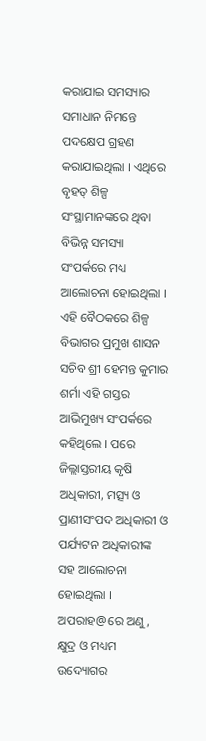କରାଯାଇ ସମସ୍ୟାର ସମାଧାନ ନିମନ୍ତେ ପଦକ୍ଷେପ ଗ୍ରହଣ କରାଯାଇଥିଲା । ଏଥିରେ ବୃହତ୍ ଶିଳ୍ପ ସଂସ୍ଥାମାନଙ୍କରେ ଥିବା ବିଭିନ୍ନ ସମସ୍ୟା ସଂପର୍କରେ ମଧ୍ୟ ଆଲୋଚନା ହୋଇଥିଲା ।
ଏହି ବୈଠକରେ ଶିଳ୍ପ ବିଭାଗର ପ୍ରମୁଖ ଶାସନ ସଚିବ ଶ୍ରୀ ହେମନ୍ତ କୁମାର ଶର୍ମା ଏହି ଗସ୍ତର ଆଭିମୁଖ୍ୟ ସଂପର୍କରେ କହିଥିଲେ । ପରେ ଜିଲ୍ଲାସ୍ତରୀୟ କୃଷି ଅଧିକାରୀ, ମତ୍ସ୍ୟ ଓ ପ୍ରାଣୀସଂପଦ ଅଧିକାରୀ ଓ ପର୍ଯ୍ୟଟନ ଅଧିକାରୀଙ୍କ ସହ ଆଲୋଚନା ହୋଇଥିଲା । ଅପରାହ@ରେ ଅଣୁ, କ୍ଷୁଦ୍ର ଓ ମଧ୍ୟମ ଉଦ୍ୟୋଗର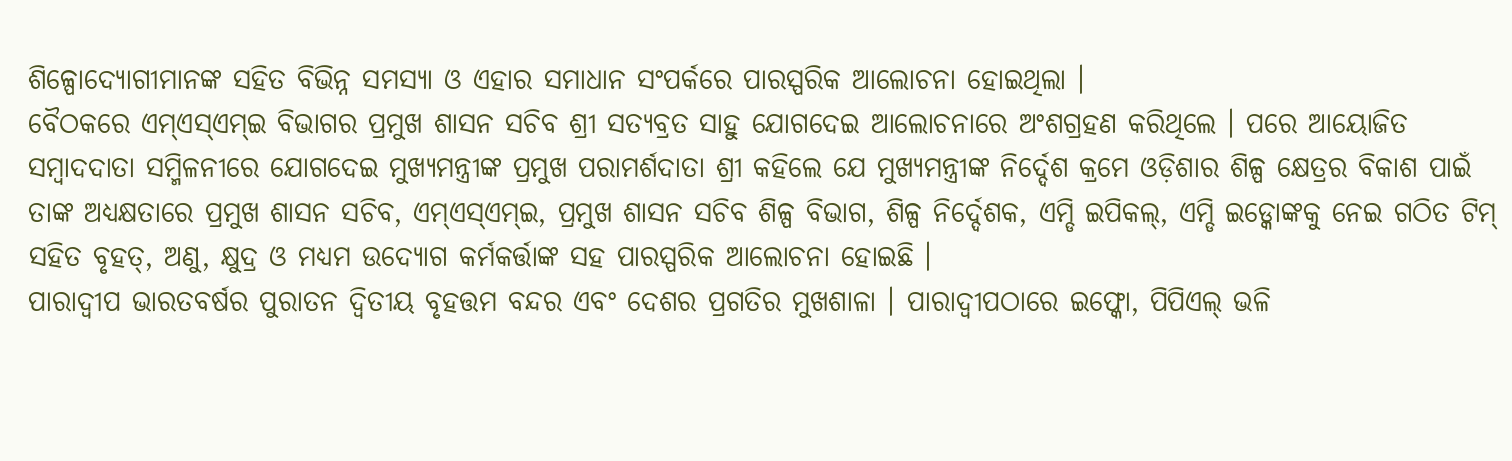ଶିଳ୍ପୋଦ୍ୟୋଗୀମାନଙ୍କ ସହିତ ବିଭିନ୍ନ ସମସ୍ୟା ଓ ଏହାର ସମାଧାନ ସଂପର୍କରେ ପାରସ୍ପରିକ ଆଲୋଚନା ହୋଇଥିଲା ।
ବୈଠକରେ ଏମ୍ଏସ୍ଏମ୍ଇ ବିଭାଗର ପ୍ରମୁଖ ଶାସନ ସଚିବ ଶ୍ରୀ ସତ୍ୟବ୍ରତ ସାହୁ ଯୋଗଦେଇ ଆଲୋଚନାରେ ଅଂଶଗ୍ରହଣ କରିଥିଲେ । ପରେ ଆୟୋଜିତ ସମ୍ବାଦଦାତା ସମ୍ମିଳନୀରେ ଯୋଗଦେଇ ମୁଖ୍ୟମନ୍ତ୍ରୀଙ୍କ ପ୍ରମୁଖ ପରାମର୍ଶଦାତା ଶ୍ରୀ କହିଲେ ଯେ ମୁଖ୍ୟମନ୍ତ୍ରୀଙ୍କ ନିର୍ଦ୍ଦେଶ କ୍ରମେ ଓଡ଼ିଶାର ଶିଳ୍ପ କ୍ଷେତ୍ରର ବିକାଶ ପାଇଁ ତାଙ୍କ ଅଧ୍ୟକ୍ଷତାରେ ପ୍ରମୁଖ ଶାସନ ସଚିବ, ଏମ୍ଏସ୍ଏମ୍ଇ, ପ୍ରମୁଖ ଶାସନ ସଚିବ ଶିଳ୍ପ ବିଭାଗ, ଶିଳ୍ପ ନିର୍ଦ୍ଦେଶକ, ଏମ୍ଡି ଇପିକଲ୍, ଏମ୍ଡି ଇଡ୍କୋଙ୍କକୁ ନେଇ ଗଠିତ ଟିମ୍ ସହିତ ବୃହତ୍, ଅଣୁ, କ୍ଷୁଦ୍ର ଓ ମଧ୍ୟମ ଉଦ୍ୟୋଗ କର୍ମକର୍ତ୍ତାଙ୍କ ସହ ପାରସ୍ପରିକ ଆଲୋଚନା ହୋଇଛି ।
ପାରାଦ୍ୱୀପ ଭାରତବର୍ଷର ପୁରାତନ ଦ୍ୱିତୀୟ ବୃହତ୍ତମ ବନ୍ଦର ଏବଂ ଦେଶର ପ୍ରଗତିର ମୁଖଶାଳା । ପାରାଦ୍ୱୀପଠାରେ ଇଫ୍କୋ, ପିପିଏଲ୍ ଭଳି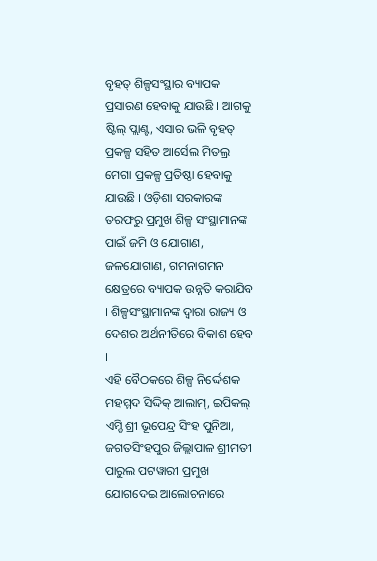ବୃହତ୍ ଶିଳ୍ପସଂସ୍ଥାର ବ୍ୟାପକ ପ୍ରସାରଣ ହେବାକୁ ଯାଉଛି । ଆଗକୁ ଷ୍ଟିଲ୍ ପ୍ଲାଣ୍ଟ, ଏସାର ଭଳି ବୃହତ୍ ପ୍ରକଳ୍ପ ସହିତ ଆର୍ସେଲ ମିତଲ୍ର ମେଗା ପ୍ରକଳ୍ପ ପ୍ରତିଷ୍ଠା ହେବାକୁ ଯାଉଛି । ଓଡ଼ିଶା ସରକାରଙ୍କ ତରଫରୁ ପ୍ରମୁଖ ଶିଳ୍ପ ସଂସ୍ଥାମାନଙ୍କ ପାଇଁ ଜମି ଓ ଯୋଗାଣ, ଜଳଯୋଗାଣ, ଗମନାଗମନ କ୍ଷେତ୍ରରେ ବ୍ୟାପକ ଉନ୍ନତି କରାଯିବ । ଶିଳ୍ପସଂସ୍ଥାମାନଙ୍କ ଦ୍ୱାରା ରାଜ୍ୟ ଓ ଦେଶର ଅର୍ଥନୀତିରେ ବିକାଶ ହେବ ।
ଏହି ବୈଠକରେ ଶିଳ୍ପ ନିର୍ଦ୍ଦେଶକ ମହମ୍ମଦ ସିଦ୍ଦିକ୍ ଆଲାମ୍, ଇପିକଲ୍ ଏମ୍ଡି ଶ୍ରୀ ଭୂପେନ୍ଦ୍ର ସିଂହ ପୁନିଆ, ଜଗତସିଂହପୁର ଜିଲ୍ଲାପାଳ ଶ୍ରୀମତୀ ପାରୁଲ ପଟୱାରୀ ପ୍ରମୁଖ ଯୋଗଦେଇ ଆଲୋଚନାରେ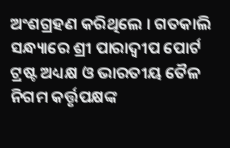ଅଂଶଗ୍ରହଣ କରିଥିଲେ । ଗତକାଲି ସନ୍ଧ୍ୟାରେ ଶ୍ରୀ ପାରାଦ୍ୱୀପ ପୋର୍ଟ ଟ୍ରଷ୍ଟ ଅଧ୍ୟକ୍ଷ ଓ ଭାରତୀୟ ତୈଳ ନିଗମ କର୍ତ୍ତୃପକ୍ଷଙ୍କ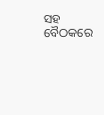ସହ ବୈଠକରେ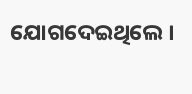ଯୋଗଦେଇଥିଲେ ।